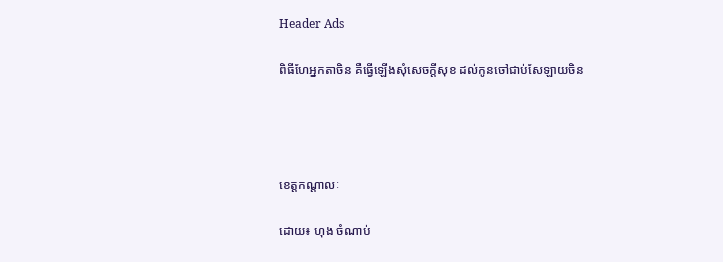Header Ads

ពិធីហែអ្នកតាចិន គឺធ្វើឡើងសុំសេចក្តីសុខ ដល់កូនចៅជាប់សែឡាយចិន




ខេត្តកណ្តាលៈ

ដោយ៖ ហុង ចំណាប់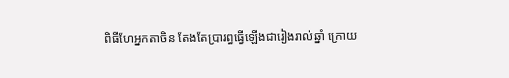ពិធីហែអ្នកតាចិន តែងតែប្រារព្ធធ្វើឡើងជារៀងរាល់ឆ្នាំ ក្រោយ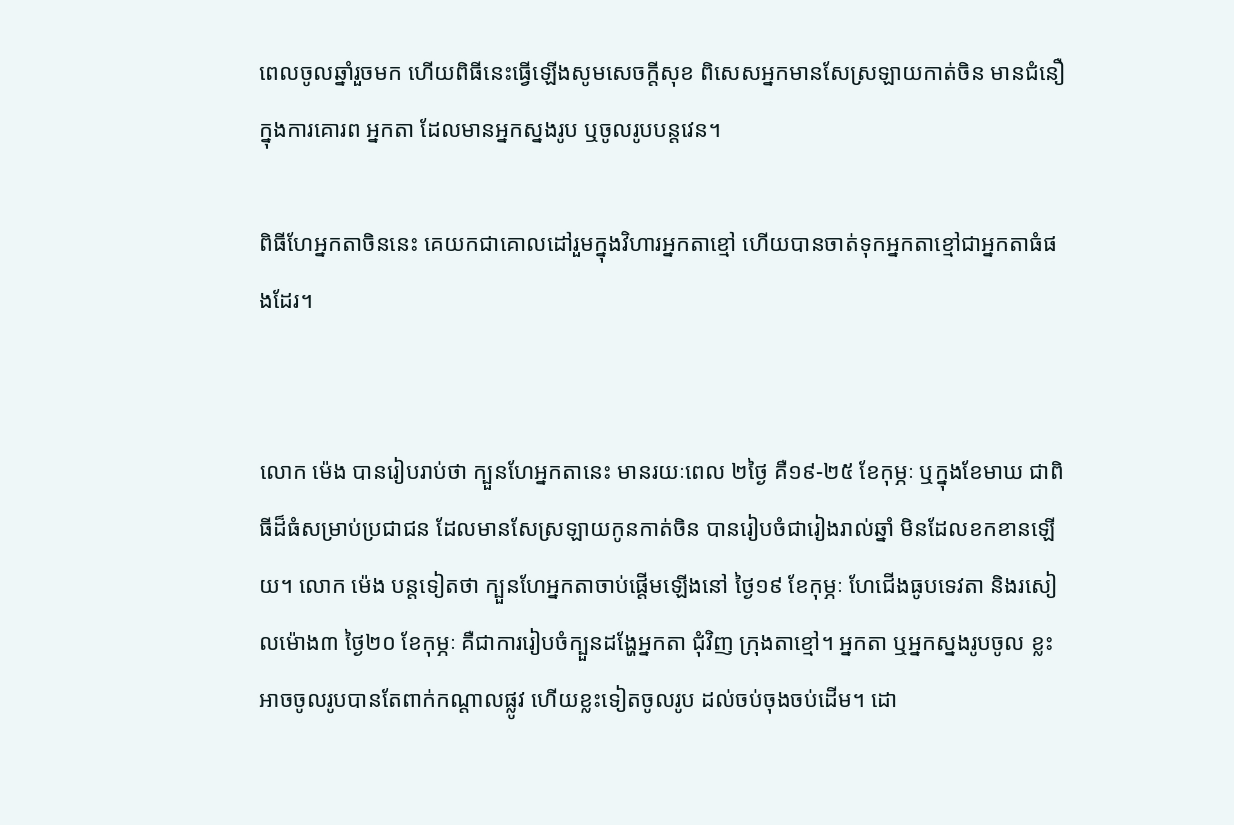ពេលចូលឆ្នាំរួចមក ហើយពិធីនេះធ្វើឡើងសូមសេចក្តីសុខ ពិសេសអ្នកមានសែស្រឡាយកាត់ចិន មានជំនឿក្នុងការគោរព អ្នកតា ដែលមានអ្នកស្នងរូប ឬចូលរូបបន្តវេន។

ពិធីហែអ្នកតាចិននេះ គេយកជាគោលដៅរួមក្នុងវិហារអ្នកតាខ្មៅ ហើយបានចាត់ទុកអ្នកតាខ្មៅជាអ្នកតាធំផងដែរ។


លោក ម៉េង បានរៀបរាប់ថា ក្បួនហែអ្នកតានេះ មានរយៈពេល ២ថ្ងៃ គឺ១៩-២៥ ខែកុម្ភៈ ឬក្នុងខែមាឃ ជាពិធីដ៏ធំសម្រាប់ប្រជាជន ដែលមានសែស្រឡាយកូនកាត់ចិន បានរៀបចំជារៀងរាល់ឆ្នាំ មិនដែលខកខានឡើយ។ លោក ម៉េង បន្តទៀតថា ក្បួនហែអ្នកតាចាប់ផ្តើមឡើងនៅ ថ្ងៃ១៩ ខែកុម្ភៈ ហែជើងធូបទេវតា និងរសៀលម៉ោង៣ ថ្ងៃ២០ ខែកុម្ភៈ គឺជាការរៀបចំក្បួនដង្ហែអ្នកតា ជុំវិញ ក្រុងតាខ្មៅ។ អ្នកតា ឬអ្នកស្នងរូបចូល ខ្លះអាចចូលរូបបានតែពាក់កណ្តាលផ្លូវ ហើយខ្លះទៀតចូលរូប ដល់ចប់ចុងចប់ដើម។ ដោ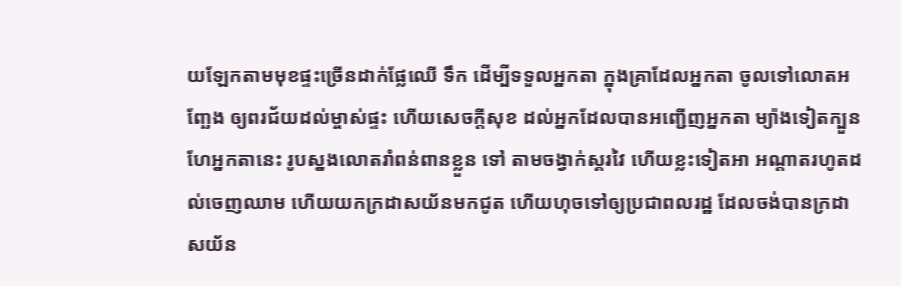យឡែកតាមមុខផ្ទះច្រើនដាក់ផ្លែឈើ ទឹក ដើម្បីទទួលអ្នកតា ក្នុងគ្រាដែលអ្នកតា ចូលទៅលោតអញ្ឆែង ឲ្យពរជ័យដល់ម្ចាស់ផ្ទះ ហើយសេចក្តីសុខ ដល់អ្នកដែលបានអញ្ជើញអ្នកតា ម្យ៉ាងទៀតក្បួនហែអ្នកតានេះ រូបស្នងលោតរាំពន់ពានខ្លួន ទៅ តាមចង្វាក់ស្គរវៃ ហើយខ្លះទៀតអា អណ្តាតរហូតដល់ចេញឈាម ហើយយកក្រដាសយ័នមកជូត ហើយហុចទៅឲ្យប្រជាពលរដ្ឋ ដែលចង់បានក្រដាសយ័ន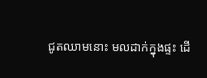ជូតឈាមនោះ មលដាក់ក្នុងផ្ទះ ដើ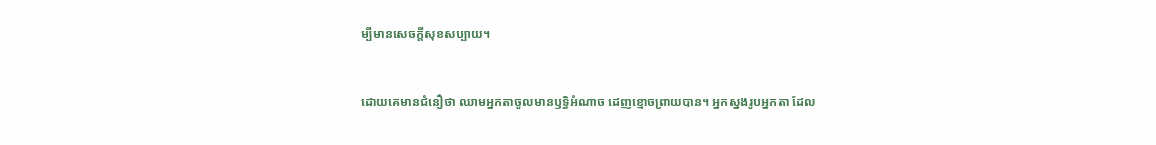ម្បីមានសេចក្តីសុខសប្បាយ។


ដោយគេមានជំនឿថា ឈាមអ្នកតាចូលមានឫទ្ធិអំណាច ដេញខ្មោចព្រាយបាន។ អ្នកស្នងរូបអ្នកតា ដែល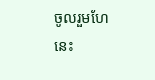ចូលរួមហែនេះ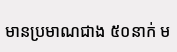មានប្រមាណជាង ៥០នាក់ ម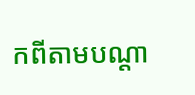កពីតាមបណ្តា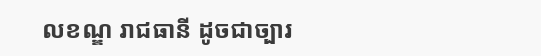លខណ្ឌ រាជធានី ដូចជាច្បារ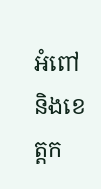អំពៅ និងខេត្តក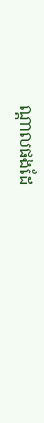ណ្តាលផងដែ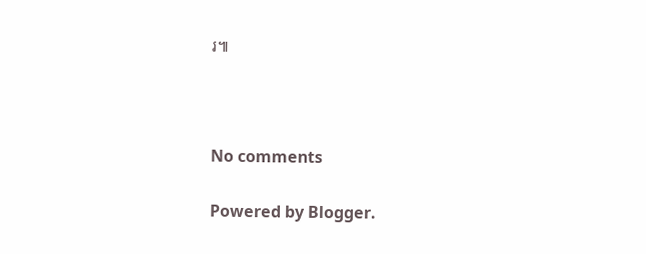រ៕



No comments

Powered by Blogger.